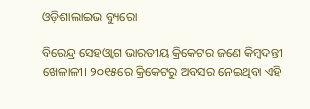ଓଡ଼ିଶାଲାଇଭ ବ୍ୟୁରୋ

ବିରେନ୍ଦ୍ର ସେହଓ୍ଵାଗ ଭାରତୀୟ କ୍ରିକେଟର ଜଣେ କିମ୍ଵଦନ୍ତୀ ଖେଳାଳୀ। ୨୦୧୫ରେ କ୍ରିକେଟରୁ ଅବସର ନେଇଥିବା ଏହି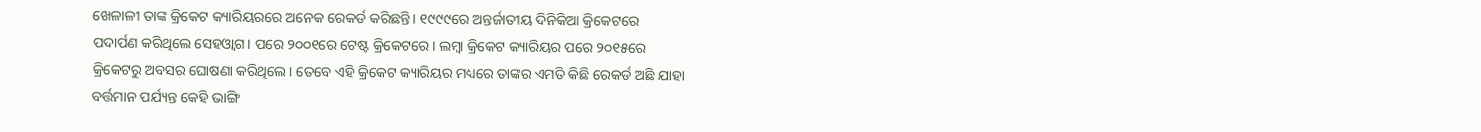ଖେଳାଳୀ ତାଙ୍କ କ୍ରିକେଟ କ୍ୟାରିୟରରେ ଅନେକ ରେକର୍ଡ କରିଛନ୍ତି। ୧୯୯୯ରେ ଅନ୍ତର୍ଜାତୀୟ ଦିନିକିଆ କ୍ରିକେଟରେ ପଦାର୍ପଣ କରିଥିଲେ ସେହଓ୍ଵାଗ। ପରେ ୨୦୦୧ରେ ଟେଷ୍ଟ କ୍ରିକେଟରେ। ଲମ୍ଵା କ୍ରିକେଟ କ୍ୟାରିୟର ପରେ ୨୦୧୫ରେ କ୍ରିକେଟରୁ ଅବସର ଘୋଷଣା କରିଥିଲେ। ତେବେ ଏହି କ୍ରିକେଟ କ୍ୟାରିୟର ମଧ୍ୟରେ ତାଙ୍କର ଏମତି କିଛି ରେକର୍ଡ ଅଛି ଯାହା ବର୍ତ୍ତମାନ ପର୍ଯ୍ୟନ୍ତ କେହି ଭାଙ୍ଗି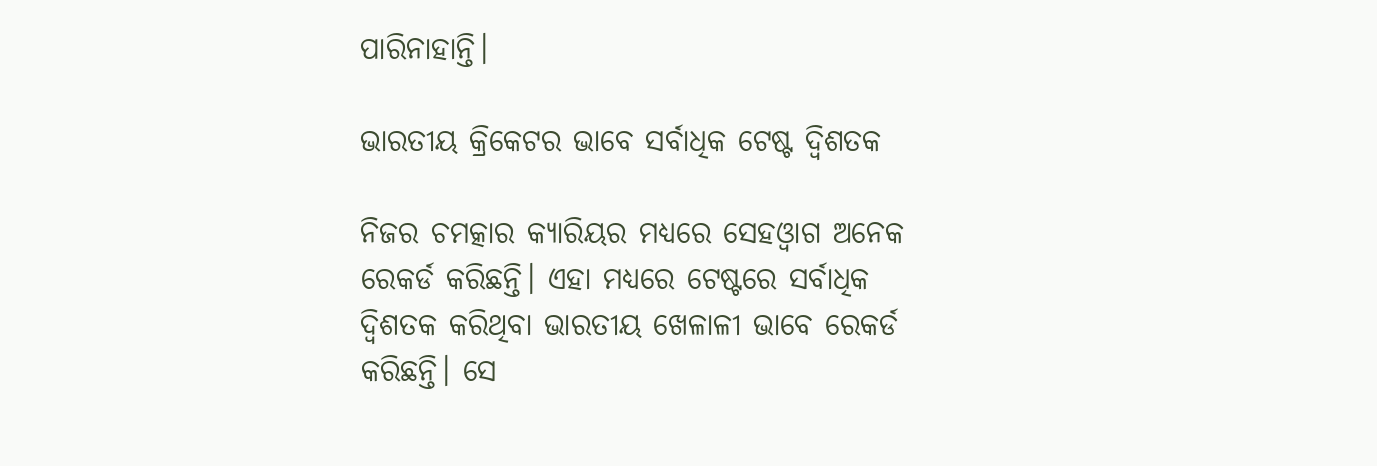ପାରିନାହାନ୍ତି।

ଭାରତୀୟ କ୍ରିକେଟର ଭାବେ ସର୍ବାଧିକ ଟେଷ୍ଟ ଦ୍ଵିଶତକ

ନିଜର ଚମତ୍କାର କ୍ୟାରିୟର ମଧ୍ୟରେ ସେହଓ୍ଵାଗ ଅନେକ ରେକର୍ଡ କରିଛନ୍ତି। ଏହା ମଧ୍ୟରେ ଟେଷ୍ଟରେ ସର୍ବାଧିକ ଦ୍ଵିଶତକ କରିଥିବା ଭାରତୀୟ ଖେଳାଳୀ ଭାବେ ରେକର୍ଡ କରିଛନ୍ତି। ସେ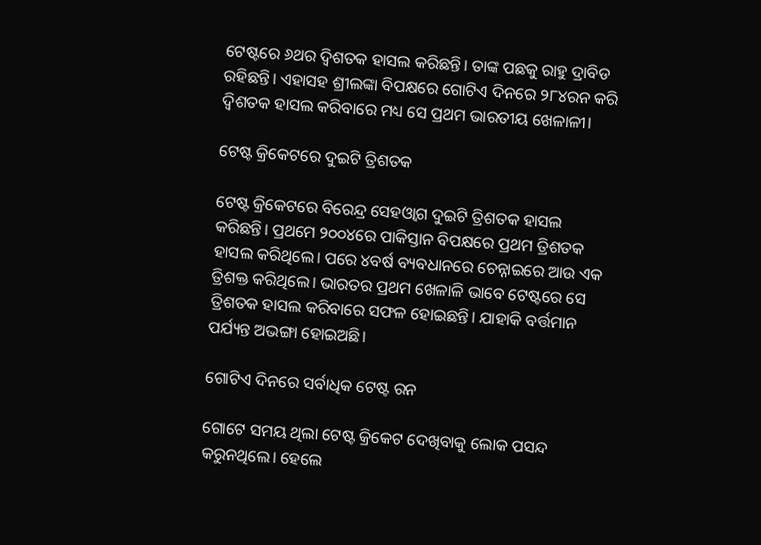ଟେଷ୍ଟରେ ୬ଥର ଦ୍ଵିଶତକ ହାସଲ କରିଛନ୍ତି। ତାଙ୍କ ପଛକୁ ରାହୁ ଦ୍ରାବିଡ ରହିଛନ୍ତି। ଏହାସହ ଶ୍ରୀଲଙ୍କା ବିପକ୍ଷରେ ଗୋଟିଏ ଦିନରେ ୨୮୪ରନ କରି ଦ୍ଵିଶତକ ହାସଲ କରିବାରେ ମଧ୍ୟ ସେ ପ୍ରଥମ ଭାରତୀୟ ଖେଳାଳୀ।

ଟେଷ୍ଟ କ୍ରିକେଟରେ ଦୁଇଟି ତ୍ରିଶତକ

ଟେଷ୍ଟ କ୍ରିକେଟରେ ବିରେନ୍ଦ୍ର ସେହଓ୍ଵାଗ ଦୁଇଟି ତ୍ରିଶତକ ହାସଲ କରିଛନ୍ତି। ପ୍ରଥମେ ୨୦୦୪ରେ ପାକିସ୍ତାନ ବିପକ୍ଷରେ ପ୍ରଥମ ତ୍ରିଶତକ ହାସଲ କରିଥିଲେ। ପରେ ୪ବର୍ଷ ବ୍ୟବଧାନରେ ଚେନ୍ନାଇରେ ଆଉ ଏକ ତ୍ରିଶକ୍ତ କରିଥିଲେ। ଭାରତର ପ୍ରଥମ ଖେଳାଳି ଭାବେ ଟେଷ୍ଟରେ ସେ ତ୍ରିଶତକ ହାସଲ କରିବାରେ ସଫଳ ହୋଇଛନ୍ତି। ଯାହାକି ବର୍ତ୍ତମାନ ପର୍ଯ୍ୟନ୍ତ ଅଭଙ୍ଗା ହୋଇଅଛି।

ଗୋଟିଏ ଦିନରେ ସର୍ବାଧିକ ଟେଷ୍ଟ ରନ

ଗୋଟେ ସମୟ ଥିଲା ଟେଷ୍ଟ କ୍ରିକେଟ ଦେଖିବାକୁ ଲୋକ ପସନ୍ଦ କରୁନଥିଲେ। ହେଲେ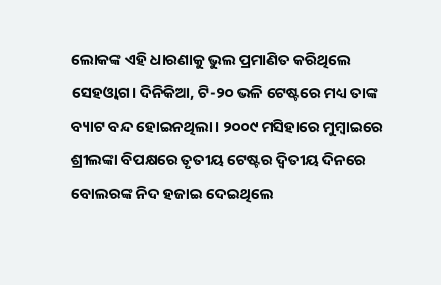ଲୋକଙ୍କ ଏହି ଧାରଣାକୁ ଭୁଲ ପ୍ରମାଣିତ କରିଥିଲେ ସେହଓ୍ଵାଗ। ଦିନିକିଆ, ଟି-୨୦ ଭଳି ଟେଷ୍ଟରେ ମଧ୍ୟ ତାଙ୍କ ବ୍ୟାଟ ବନ୍ଦ ହୋଇନଥିଲା। ୨୦୦୯ ମସିହାରେ ମୁମ୍ଵାଇରେ ଶ୍ରୀଲଙ୍କା ବିପକ୍ଷରେ ତୃତୀୟ ଟେଷ୍ଟର ଦ୍ଵିତୀୟ ଦିନରେ ବୋଲରଙ୍କ ନିଦ ହଜାଇ ଦେଇଥିଲେ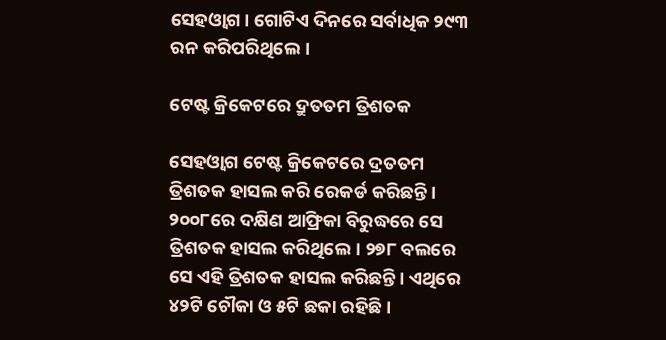ସେହଓ୍ଵାଗ। ଗୋଟିଏ ଦିନରେ ସର୍ବାଧିକ ୨୯୩ ରନ କରିପରିଥିଲେ।

ଟେଷ୍ଟ କ୍ରିକେଟରେ ଦ୍ରୁତତମ ତ୍ରିଶତକ

ସେହଓ୍ଵାଗ ଟେଷ୍ଟ କ୍ରିକେଟରେ ଦ୍ରତତମ ତ୍ରିଶତକ ହାସଲ କରି ରେକର୍ଡ କରିଛନ୍ତି। ୨୦୦୮ରେ ଦକ୍ଷିଣ ଆଫ୍ରିକା ବିରୁଦ୍ଧରେ ସେ ତ୍ରିଶତକ ହାସଲ କରିଥିଲେ। ୨୭୮ ବଲରେ ସେ ଏହି ତ୍ରିଶତକ ହାସଲ କରିଛନ୍ତି। ଏଥିରେ ୪୨ଟି ଚୌକା ଓ ୫ଟି ଛକା ରହିଛି।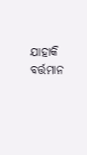ଯାହାକି ବର୍ତ୍ତମାନ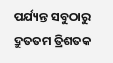ପର୍ଯ୍ୟନ୍ତ ସବୁଠାରୁ ଦ୍ରୁତତମ ତ୍ରିଶତକ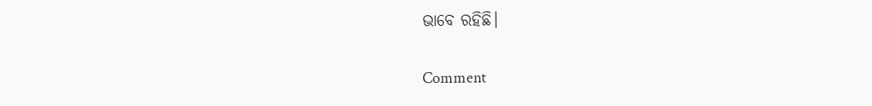ଭାବେ ରହିଛି।

Comment